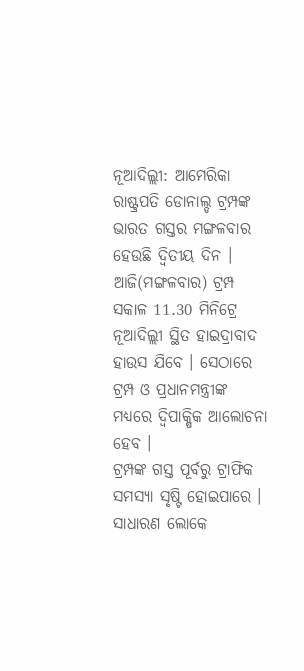ନୂଆଦିଲ୍ଲୀ: ଆମେରିକା ରାଷ୍ଟ୍ରପତି ଡୋନାଲ୍ଡ ଟ୍ରମ୍ପଙ୍କ ଭାରତ ଗସ୍ତର ମଙ୍ଗଳବାର ହେଉଛି ଦ୍ବିତୀୟ ଦିନ । ଆଜି(ମଙ୍ଗଳବାର) ଟ୍ରମ୍ପ ସକାଳ 11.30 ମିନିଟ୍ରେ ନୂଆଦିଲ୍ଲୀ ସ୍ଥିତ ହାଇଦ୍ରାବାଦ ହାଉସ ଯିବେ । ସେଠାରେ ଟ୍ରମ୍ପ ଓ ପ୍ରଧାନମନ୍ତ୍ରୀଙ୍କ ମଧ୍ୟରେ ଦ୍ବିପାକ୍ଷିକ ଆଲୋଚନା ହେବ ।
ଟ୍ରମ୍ପଙ୍କ ଗସ୍ତ ପୂର୍ବରୁ ଟ୍ରାଫିକ ସମସ୍ୟା ସୃଷ୍ଟି ହୋଇପାରେ । ସାଧାରଣ ଲୋକେ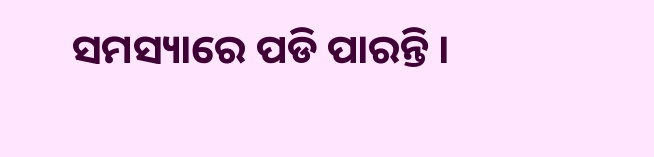ସମସ୍ୟାରେ ପଡି ପାରନ୍ତି ।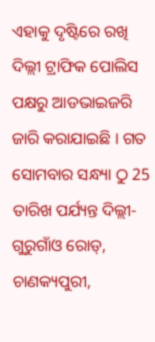ଏହାକୁ ଦୃଷ୍ଟିରେ ରଖି ଦିଲ୍ଲୀ ଟ୍ରାଫିକ ପୋଲିସ ପକ୍ଷରୁ ଆଡଭାଇଜରି ଜାରି କରାଯାଇଛି । ଗତ ସୋମବାର ସନ୍ଧ୍ୟା ଠୁ 25 ତାରିଖ ପର୍ଯ୍ୟନ୍ତ ଦିଲ୍ଲୀ-ଗୁରୁଗାଁଓ ରୋଡ୍, ଚାଣକ୍ୟପୁରୀ,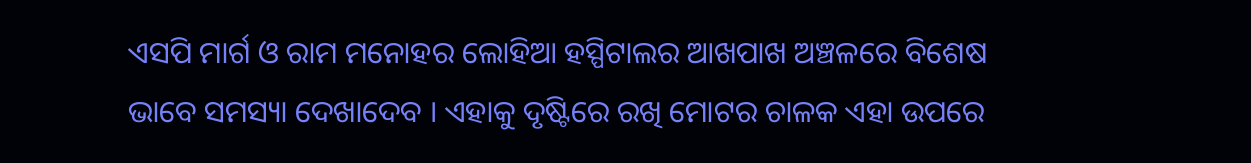ଏସପି ମାର୍ଗ ଓ ରାମ ମନୋହର ଲୋହିଆ ହସ୍ପିଟାଲର ଆଖପାଖ ଅଞ୍ଚଳରେ ବିଶେଷ ଭାବେ ସମସ୍ୟା ଦେଖାଦେବ । ଏହାକୁ ଦୃଷ୍ଟିରେ ରଖି ମୋଟର ଚାଳକ ଏହା ଉପରେ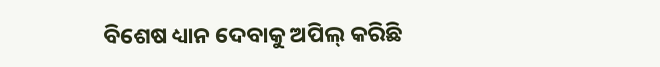ବିଶେଷ ଧ୍ୟାନ ଦେବାକୁ ଅପିଲ୍ କରିଛି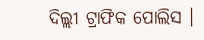ଦିଲ୍ଲୀ ଟ୍ରାଫିକ ପୋଲିସ ।